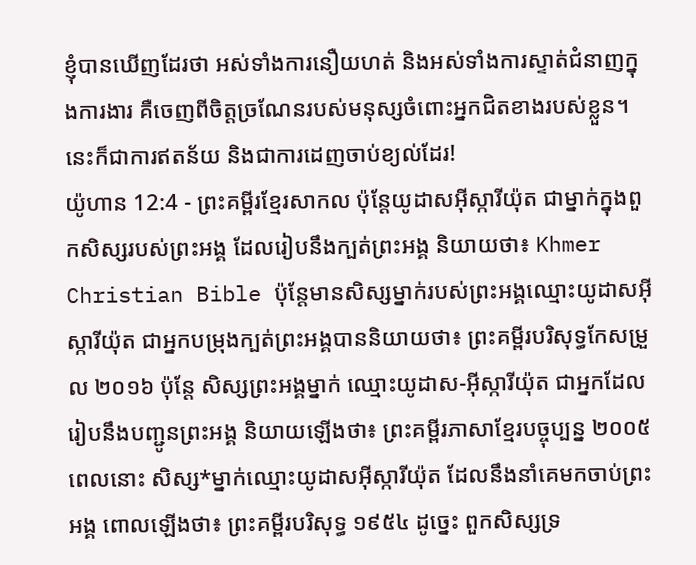ខ្ញុំបានឃើញដែរថា អស់ទាំងការនឿយហត់ និងអស់ទាំងការស្ទាត់ជំនាញក្នុងការងារ គឺចេញពីចិត្តច្រណែនរបស់មនុស្សចំពោះអ្នកជិតខាងរបស់ខ្លួន។ នេះក៏ជាការឥតន័យ និងជាការដេញចាប់ខ្យល់ដែរ!
យ៉ូហាន 12:4 - ព្រះគម្ពីរខ្មែរសាកល ប៉ុន្តែយូដាសអ៊ីស្ការីយ៉ុត ជាម្នាក់ក្នុងពួកសិស្សរបស់ព្រះអង្គ ដែលរៀបនឹងក្បត់ព្រះអង្គ និយាយថា៖ Khmer Christian Bible ប៉ុន្ដែមានសិស្សម្នាក់របស់ព្រះអង្គឈ្មោះយូដាសអ៊ីស្ការីយ៉ុត ជាអ្នកបម្រុងក្បត់ព្រះអង្គបាននិយាយថា៖ ព្រះគម្ពីរបរិសុទ្ធកែសម្រួល ២០១៦ ប៉ុន្តែ សិស្សព្រះអង្គម្នាក់ ឈ្មោះយូដាស-អ៊ីស្ការីយ៉ុត ជាអ្នកដែលរៀបនឹងបញ្ជូនព្រះអង្គ និយាយឡើងថា៖ ព្រះគម្ពីរភាសាខ្មែរបច្ចុប្បន្ន ២០០៥ ពេលនោះ សិស្ស*ម្នាក់ឈ្មោះយូដាសអ៊ីស្ការីយ៉ុត ដែលនឹងនាំគេមកចាប់ព្រះអង្គ ពោលឡើងថា៖ ព្រះគម្ពីរបរិសុទ្ធ ១៩៥៤ ដូច្នេះ ពួកសិស្សទ្រ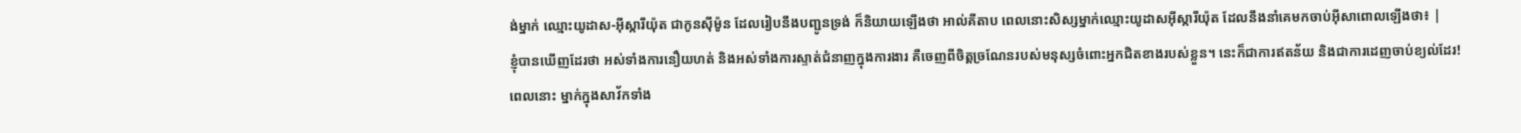ង់ម្នាក់ ឈ្មោះយូដាស-អ៊ីស្ការីយ៉ុត ជាកូនស៊ីម៉ូន ដែលរៀបនឹងបញ្ជូនទ្រង់ ក៏និយាយឡើងថា អាល់គីតាប ពេលនោះសិស្សម្នាក់ឈ្មោះយូដាសអ៊ីស្ការីយ៉ុត ដែលនឹងនាំគេមកចាប់អ៊ីសាពោលឡើងថា៖ |
ខ្ញុំបានឃើញដែរថា អស់ទាំងការនឿយហត់ និងអស់ទាំងការស្ទាត់ជំនាញក្នុងការងារ គឺចេញពីចិត្តច្រណែនរបស់មនុស្សចំពោះអ្នកជិតខាងរបស់ខ្លួន។ នេះក៏ជាការឥតន័យ និងជាការដេញចាប់ខ្យល់ដែរ!
ពេលនោះ ម្នាក់ក្នុងសាវ័កទាំង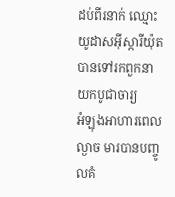ដប់ពីរនាក់ ឈ្មោះយូដាសអ៊ីស្ការីយ៉ុត បានទៅរកពួកនាយកបូជាចារ្យ
អំឡុងអាហារពេលល្ងាច មារបានបញ្ចូលគំ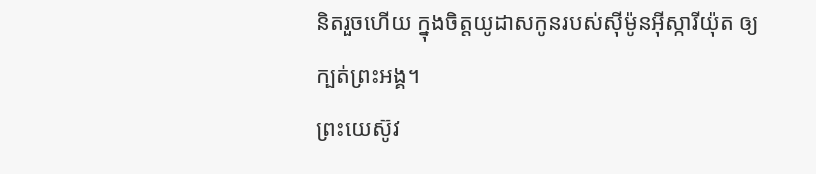និតរួចហើយ ក្នុងចិត្តយូដាសកូនរបស់ស៊ីម៉ូនអ៊ីស្ការីយ៉ុត ឲ្យក្បត់ព្រះអង្គ។
ព្រះយេស៊ូវ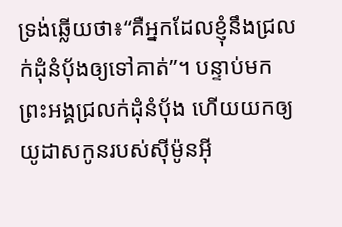ទ្រង់ឆ្លើយថា៖“គឺអ្នកដែលខ្ញុំនឹងជ្រលក់ដុំនំប៉័ងឲ្យទៅគាត់”។ បន្ទាប់មក ព្រះអង្គជ្រលក់ដុំនំប៉័ង ហើយយកឲ្យយូដាសកូនរបស់ស៊ីម៉ូនអ៊ី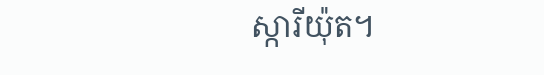ស្ការីយ៉ុត។